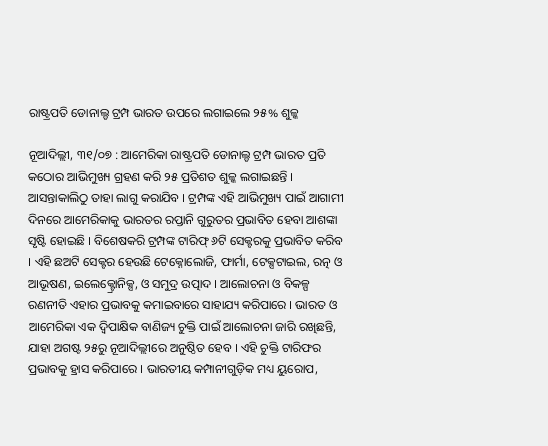ରାଷ୍ଟ୍ରପତି ଡୋନାଲ୍ଡ ଟ୍ରମ୍ପ ଭାରତ ଉପରେ ଲଗାଇଲେ ୨୫% ଶୁଳ୍କ

ନୂଆଦିଲ୍ଲୀ, ୩୧/୦୭ : ଆମେରିକା ରାଷ୍ଟ୍ରପତି ଡୋନାଲ୍ଡ ଟ୍ରମ୍ପ ଭାରତ ପ୍ରତି କଠୋର ଆଭିମୁଖ୍ୟ ଗ୍ରହଣ କରି ୨୫ ପ୍ରତିଶତ ଶୁଳ୍କ ଲଗାଇଛନ୍ତି । ଆସନ୍ତାକାଲିଠୁ ତାହା ଲାଗୁ କରାଯିବ । ଟ୍ରମ୍ପଙ୍କ ଏହି ଆଭିମୁଖ୍ୟ ପାଇଁ ଆଗାମୀ ଦିନରେ ଆମେରିକାକୁ ଭାରତର ରପ୍ତାନି ଗୁରୁତର ପ୍ରଭାବିତ ହେବା ଆଶଙ୍କା ସୃଷ୍ଟି ହୋଇଛି । ବିଶେଷକରି ଟ୍ରମ୍ପଙ୍କ ଟାରିଫ୍ ୬ଟି ସେକ୍ଟରକୁ ପ୍ରଭାବିତ କରିବ । ଏହି ଛଅଟି ସେକ୍ଟର ହେଉଛି ଟେକ୍ନୋଲୋଜି, ଫାର୍ମା, ଟେକ୍ସଟାଇଲ, ରତ୍ନ ଓ ଆଭୂଷଣ, ଇଲେକ୍ଟ୍ରୋନିକ୍ସ, ଓ ସମୁଦ୍ର ଉତ୍ପାଦ । ଆଲୋଚନା ଓ ବିକଳ୍ପ ରଣନୀତି ଏହାର ପ୍ରଭାବକୁ କମାଇବାରେ ସାହାଯ୍ୟ କରିପାରେ । ଭାରତ ଓ ଆମେରିକା ଏକ ଦ୍ୱିପାକ୍ଷିକ ବାଣିଜ୍ୟ ଚୁକ୍ତି ପାଇଁ ଆଲୋଚନା ଜାରି ରଖିଛନ୍ତି, ଯାହା ଅଗଷ୍ଟ ୨୫ରୁ ନୂଆଦିଲ୍ଲୀରେ ଅନୁଷ୍ଠିତ ହେବ । ଏହି ଚୁକ୍ତି ଟାରିଫର ପ୍ରଭାବକୁ ହ୍ରାସ କରିପାରେ । ଭାରତୀୟ କମ୍ପାନୀଗୁଡ଼ିକ ମଧ୍ୟ ୟୁରୋପ,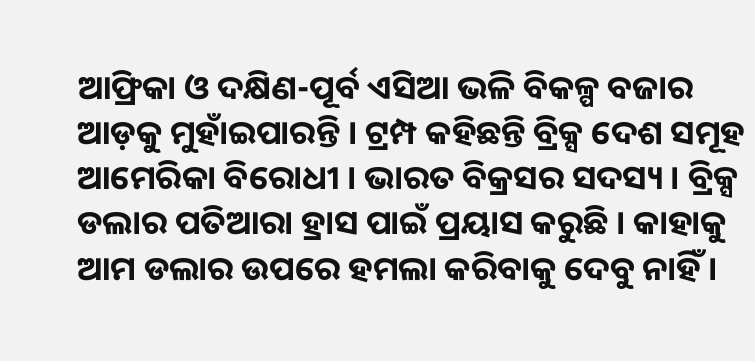ଆଫ୍ରିକା ଓ ଦକ୍ଷିଣ-ପୂର୍ବ ଏସିଆ ଭଳି ବିକଳ୍ପ ବଜାର ଆଡ଼କୁ ମୁହାଁଇପାରନ୍ତି । ଟ୍ରମ୍ପ କହିଛନ୍ତି ବ୍ରିକ୍ସ ଦେଶ ସମୂହ ଆମେରିକା ବିରୋଧୀ । ଭାରତ ବିକ୍ରସର ସଦସ୍ୟ । ବ୍ରିକ୍ସ ଡଲାର ପତିଆରା ହ୍ରାସ ପାଇଁ ପ୍ରୟାସ କରୁଛି । କାହାକୁ ଆମ ଡଲାର ଉପରେ ହମଲା କରିବାକୁ ଦେବୁ ନାହିଁ ।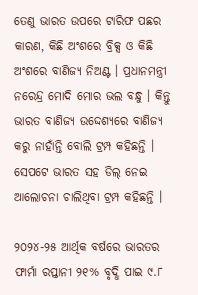ତେଣୁ ଭାରତ ଉପରେ ଟାରିଫ ପଛର କାରଣ, କିଛି ଅଂଶରେ ବ୍ରିକ୍ସ ଓ କିଛି ଅଂଶରେ ବାଣିଜ୍ୟ ନିଅଣ୍ଟ । ପ୍ରଧାନମନ୍ତ୍ରୀ ନରେନ୍ଦ୍ର ମୋଦି ମୋର ଭଲ ବନ୍ଧୁ । କିନ୍ତୁ ଭାରତ ବାଣିଜ୍ୟ ଉଦ୍ଦେଶ୍ୟରେ ବାଣିଜ୍ୟ କରୁ ନାହାଁନ୍ତି ବୋଲି ଟ୍ରମ୍ପ କହିଛନ୍ତି । ସେପଟେ ଭାରତ ସହ ଡିଲ୍ ନେଇ ଆଲୋଚନା ଚାଲିଥିବା ଟ୍ରମ୍ପ କହିଛନ୍ତି ।

୨୦୨୪-୨୫ ଆର୍ଥିକ ବର୍ଷରେ ଭାରତର ଫାର୍ମା ରପ୍ତାନୀ ୨୧% ବୃଦ୍ଧି ପାଇ ୯.୮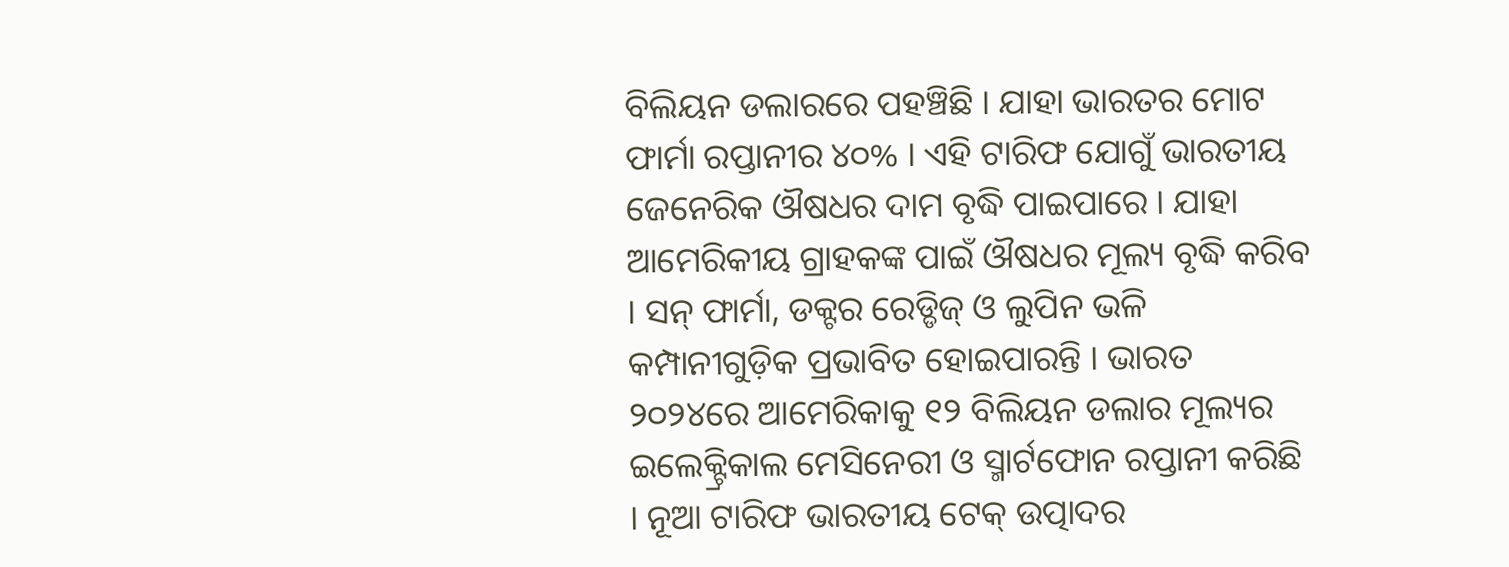ବିଲିୟନ ଡଲାରରେ ପହଞ୍ଚିଛି । ଯାହା ଭାରତର ମୋଟ ଫାର୍ମା ରପ୍ତାନୀର ୪୦% । ଏହି ଟାରିଫ ଯୋଗୁଁ ଭାରତୀୟ ଜେନେରିକ ଔଷଧର ଦାମ ବୃଦ୍ଧି ପାଇପାରେ । ଯାହା ଆମେରିକୀୟ ଗ୍ରାହକଙ୍କ ପାଇଁ ଔଷଧର ମୂଲ୍ୟ ବୃଦ୍ଧି କରିବ । ସନ୍ ଫାର୍ମା, ଡକ୍ଟର ରେଡ୍ଡିଜ୍ ଓ ଲୁପିନ ଭଳି କମ୍ପାନୀଗୁଡ଼ିକ ପ୍ରଭାବିତ ହୋଇପାରନ୍ତି । ଭାରତ ୨୦୨୪ରେ ଆମେରିକାକୁ ୧୨ ବିଲିୟନ ଡଲାର ମୂଲ୍ୟର ଇଲେକ୍ଟ୍ରିକାଲ ମେସିନେରୀ ଓ ସ୍ମାର୍ଟଫୋନ ରପ୍ତାନୀ କରିଛି । ନୂଆ ଟାରିଫ ଭାରତୀୟ ଟେକ୍ ଉତ୍ପାଦର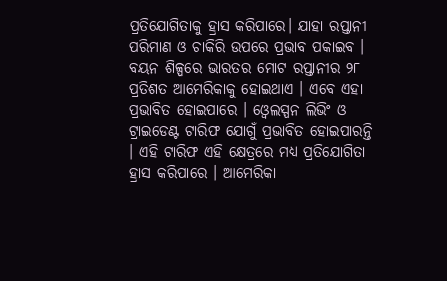ପ୍ରତିଯୋଗିତାକୁ ହ୍ରାସ କରିପାରେ। ଯାହା ରପ୍ତାନୀ ପରିମାଣ ଓ ଚାକିରି ଉପରେ ପ୍ରଭାବ ପକାଇବ । ବୟନ ଶିଳ୍ପରେ ଭାରତର ମୋଟ ରପ୍ତାନୀର ୨୮ ପ୍ରତିଶତ ଆମେରିକାକୁ ହୋଇଥାଏ । ଏବେ ଏହା ପ୍ରଭାବିତ ହୋଇପାରେ । ଓ୍ଵେଲସ୍ପନ ଲିଭିଂ ଓ ଟ୍ରାଇଡେଣ୍ଟ ଟାରିଫ ଯୋଗୁଁ ପ୍ରଭାବିତ ହୋଇପାରନ୍ତି । ଏହି ଟାରିଫ ଏହି କ୍ଷେତ୍ରରେ ମଧ୍ୟ ପ୍ରତିଯୋଗିତା ହ୍ରାସ କରିପାରେ । ଆମେରିକା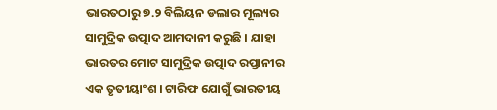ଭାରତଠାରୁ ୭.୨ ବିଲିୟନ ଡଲାର ମୂଲ୍ୟର ସାମୁଦ୍ରିକ ଉତ୍ପାଦ ଆମଦାନୀ କରୁଛି । ଯାହା ଭାରତର ମୋଟ ସାମୁଦ୍ରିକ ଉତ୍ପାଦ ରପ୍ତାନୀର ଏକ ତୃତୀୟାଂଶ । ଟାରିଫ ଯୋଗୁଁ ଭାରତୀୟ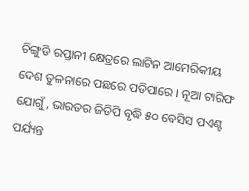ଚିଙ୍ଗୁଡି ରପ୍ତାନୀ କ୍ଷେତ୍ରରେ ଲାଟିନ ଆମେରିକୀୟ ଦେଶ ତୁଳନାରେ ପଛରେ ପଡିପାରେ । ନୂଆ ଟାରିଫ ଯୋଗୁଁ, ଭାରତର ଜିଡିପି ବୃଦ୍ଧି ୫୦ ବେସିସ ପଏଣ୍ଟ ପର୍ଯ୍ୟନ୍ତ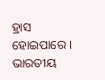ହ୍ରାସ ହୋଇପାରେ । ଭାରତୀୟ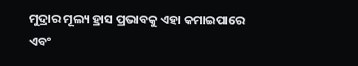ମୁଦ୍ରାର ମୂଲ୍ୟ ହ୍ରାସ ପ୍ରଭାବକୁ ଏହା କମାଇପାରେ ଏବଂ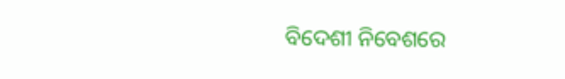ବିଦେଶୀ ନିବେଶରେ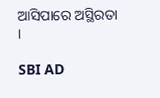ଆସିପାରେ ଅସ୍ଥିରତା ।

SBI AD